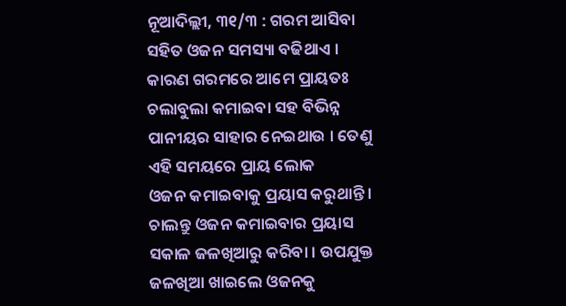ନୂଆଦିଲ୍ଲୀ, ୩୧/୩ : ଗରମ ଆସିବା ସହିତ ଓଜନ ସମସ୍ୟା ବଢିଥାଏ । କାରଣ ଗରମରେ ଆମେ ପ୍ରାୟତଃ ଚଲାବୁଲା କମାଇବା ସହ ବିଭିନ୍ନ ପାନୀୟର ସାହାର ନେଇଥାଉ । ତେଣୁ ଏହି ସମୟରେ ପ୍ରାୟ ଲୋକ
ଓଜନ କମାଇବାକୁ ପ୍ରୟାସ କରୁଥାନ୍ତି । ଚାଲନ୍ତୁ ଓଜନ କମାଇବାର ପ୍ରୟାସ ସକାଳ ଜଳଖିଆରୁ କରିବା । ଉପଯୁକ୍ତ ଜଳଖିଆ ଖାଇଲେ ଓଜନକୁ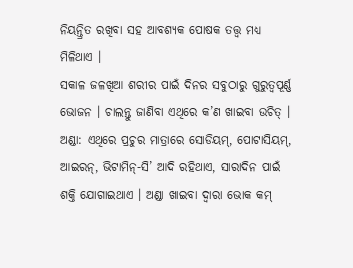ନିୟନ୍ତ୍ରିତ ରଖିବା ସହ ଆବଶ୍ୟକ ପୋଷକ ତତ୍ତ୍ୱ ମଧ୍ୟ ମିଳିଥାଏ ।
ସକାଳ ଜଳଖିଆ ଶରୀର ପାଇଁ ଦିନର ସବୁଠାରୁ ଗୁରୁତ୍ୱପୂର୍ଣ୍ଣ ଭୋଜନ । ଚାଲନ୍ତୁ ଜାଣିବା ଏଥିରେ କ’ଣ ଖାଇବା ଉଚିତ୍ ।
ଅଣ୍ଡା: ଏଥିରେ ପ୍ରଚୁର ମାତ୍ରାରେ ସୋଡିୟମ୍, ପୋଟାସିୟମ୍, ଆଇରନ୍, ଭିଟାମିନ୍-ସି’ ଆଦି ରହିଥାଏ, ସାରାଦିନ ପାଇଁ ଶକ୍ତି ଯୋଗାଇଥାଏ । ଅଣ୍ଡା ଖାଇବା ଦ୍ୱାରା ଭୋକ କମ୍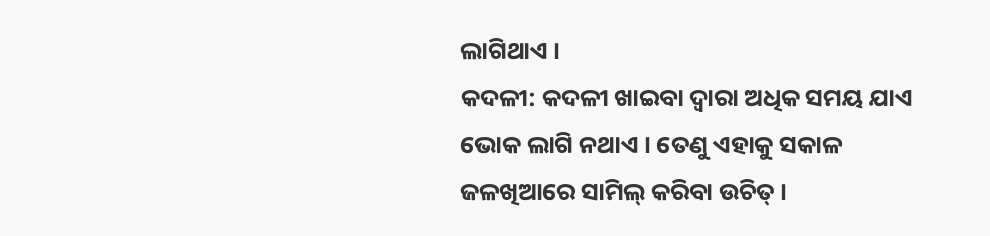ଲାଗିଥାଏ ।
କଦଳୀ: କଦଳୀ ଖାଇବା ଦ୍ୱାରା ଅଧିକ ସମୟ ଯାଏ ଭୋକ ଲାଗି ନଥାଏ । ତେଣୁ ଏହାକୁ ସକାଳ ଜଳଖିଆରେ ସାମିଲ୍ କରିବା ଉଚିତ୍ ।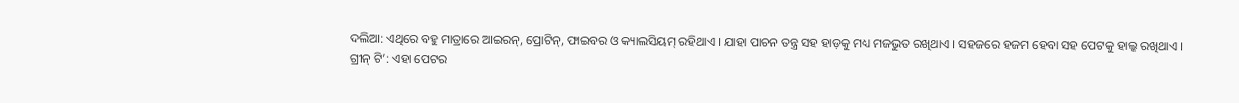ଦଲିଆ: ଏଥିରେ ବହୁ ମାତ୍ରାରେ ଆଇରନ୍, ପ୍ରୋଟିନ୍, ଫାଇବର ଓ କ୍ୟାଲସିୟମ୍ ରହିଥାଏ । ଯାହା ପାଚନ ତନ୍ତ୍ର ସହ ହାଡ଼କୁ ମଧ୍ୟ ମଜଭୁତ ରଖିଥାଏ । ସହଜରେ ହଜମ ହେବା ସହ ପେଟକୁ ହାଲ୍କ ରଖିଥାଏ ।
ଗ୍ରୀନ୍ ଟି’: ଏହା ପେଟର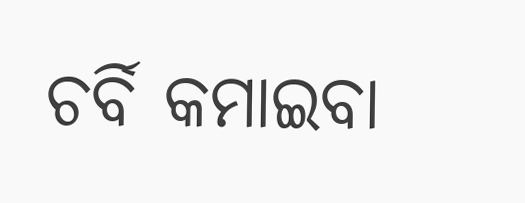ଚର୍ବି କମାଇବା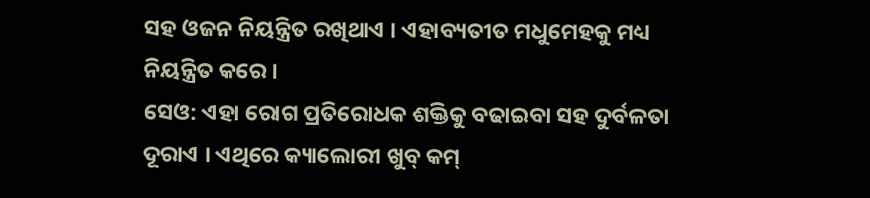ସହ ଓଜନ ନିୟନ୍ତ୍ରିତ ରଖିଥାଏ । ଏହାବ୍ୟତୀତ ମଧୁମେହକୁ ମଧ୍ୟ ନିୟନ୍ତ୍ରିତ କରେ ।
ସେଓ: ଏହା ରୋଗ ପ୍ରତିରୋଧକ ଶକ୍ତିକୁ ବଢାଇବା ସହ ଦୁର୍ବଳତା ଦୂରାଏ । ଏଥିରେ କ୍ୟାଲୋରୀ ଖୁବ୍ କମ୍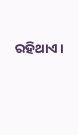ରହିଥାଏ ।